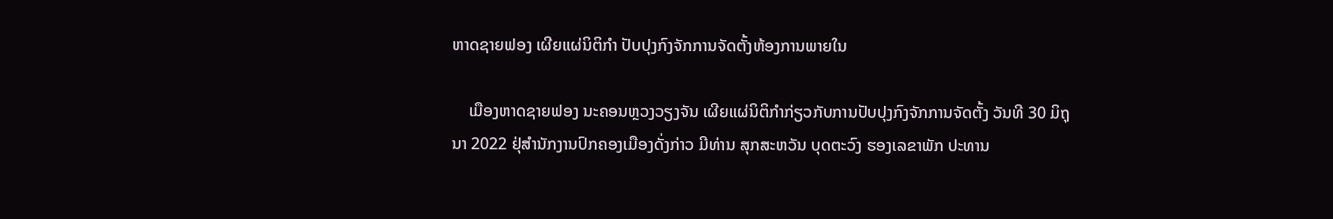ຫາດຊາຍຟອງ ເຜີຍແຜ່ນິຕິກຳ ປັບປຸງກົງຈັກການຈັດຕັ້ງຫ້ອງການພາຍໃນ

    ເມືອງຫາດຊາຍຟອງ ນະຄອນຫຼວງວຽງຈັນ ເຜີຍແຜ່ນິຕິກຳກ່ຽວກັບການປັບປຸງກົງຈັກການຈັດຕັ້ງ ວັນທີ 30 ມິຖຸນາ 2022 ຢຸ່ສຳນັກງານປົກຄອງເມືອງດັ່ງກ່າວ ມີທ່ານ ສຸກສະຫວັນ ບຸດຕະວົງ ຮອງເລຂາພັກ ປະທານ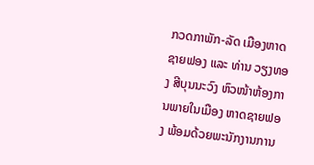ກວດກາພັກ-ລັດ ເມືອງຫາດຊາຍຟອງ ແລະ ທ່ານ ວຽງທອງ ສີບຸນນະວົງ ຫົວໜ້າຫ້ອງການພາຍໃນເມືອງ ຫາດຊາຍຟອງ ພ້ອມດ້ວຍພະນັກງານການ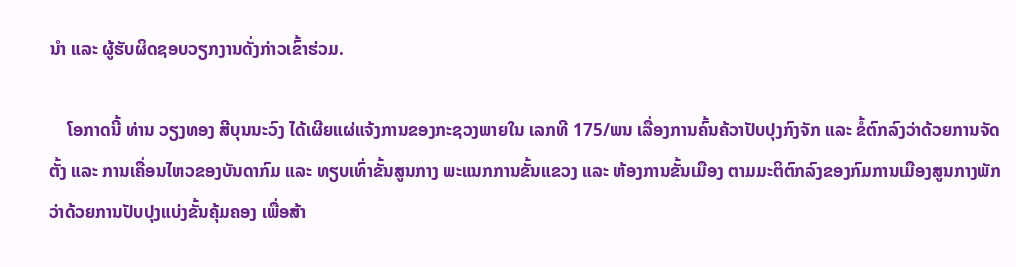ນຳ ແລະ ຜູ້ຮັບຜິດຊອບວຽກງານດັ່ງກ່າວເຂົ້າຮ່ວມ.

    ໂອກາດນີ້ ທ່ານ ວຽງທອງ ສີບຸນນະວົງ ໄດ້ເຜີຍແຜ່ແຈ້ງການຂອງກະຊວງພາຍໃນ ເລກທີ 175/ພນ ເລື່ອງການຄົ້ນຄ້ວາປັບປຸງກົງຈັກ ແລະ ຂໍ້ຕົກລົງວ່າດ້ວຍການຈັດຕັ້ງ ແລະ ການເຄື່ອນໄຫວຂອງບັນດາກົມ ແລະ ທຽບເທົ່າຂັ້ນສູນກາງ ພະແນກການຂັ້ນແຂວງ ແລະ ຫ້ອງການຂັ້ນເມືອງ ຕາມມະຕິຕົກລົງຂອງກົມການເມືອງສູນກາງພັກ ວ່າດ້ວຍການປັບປຸງແບ່ງຂັ້ນຄຸ້ມຄອງ ເພື່ອສ້າ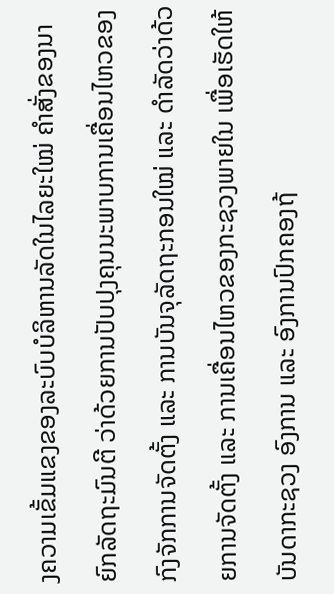ງຄວາມເຂັ້ມແຂງຂອງລະບົບບໍລິຫານລັດໃນໄລຍະໃໝ່ ຄຳສັ່ງຂອງນາຍົກລັດຖະມົນຕີ ວ່າດ້ວຍການປັບປຸງຄຸນນະພາບການເຄື່ອນໄຫວຂອງກົງຈັກການຈັດຕັ້ງ ແລະ ການບັນຈຸລັດຖະກອນໃໝ່ ແລະ ດຳລັດວ່າດ້ວຍການຈັດຕັ້ງ ແລະ ການເຄື່ອນໄຫວຂອງກະຊວງພາຍໃນ ເພື່ອເຮັດໃຫ້ບັນດາກະຊວງ ອົງການ ແລະ ອົງການປົກຄອງຖ້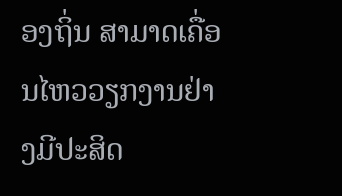ອງຖິ່ນ ສາມາດເຄື່ອນໄຫວວຽກງານຢ່າງມີປະສິດ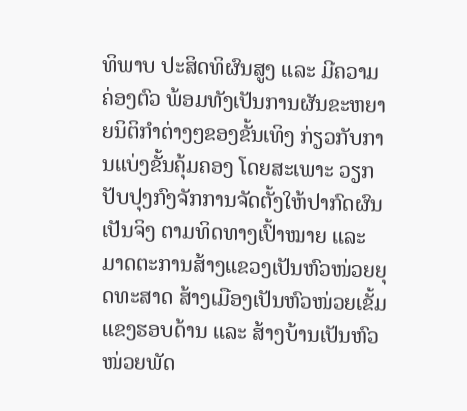ທິພາບ ປະສິດທິຜົນສູງ ແລະ ມີຄວາມຄ່ອງຕົວ ພ້ອມທັງເປັນການຜັນຂະຫຍາຍນິຕິກຳຕ່າງໆຂອງຂັ້ນເທິງ ກ່ຽວກັບການແບ່ງຂັ້ນຄຸ້ມຄອງ ໂດຍສະເພາະ ວຽກປັບປຸງກົງຈັກການຈັດຕັ້ງໃຫ້ປາກົດຜົນເປັນຈິງ ຕາມທິດທາງເປົ້າໝາຍ ແລະ ມາດຕະການສ້າງແຂວງເປັນຫົວໜ່ວຍຍຸດທະສາດ ສ້າງເມືອງເປັນຫົວໜ່ວຍເຂັ້ມແຂງຮອບດ້ານ ແລະ ສ້າງບ້ານເປັນຫົວໜ່ວຍພັດ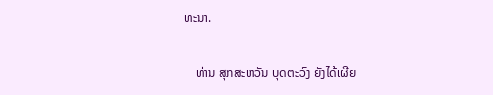ທະນາ.

    ທ່ານ ສຸກສະຫວັນ ບຸດຕະວົງ ຍັງໄດ້ເຜີຍ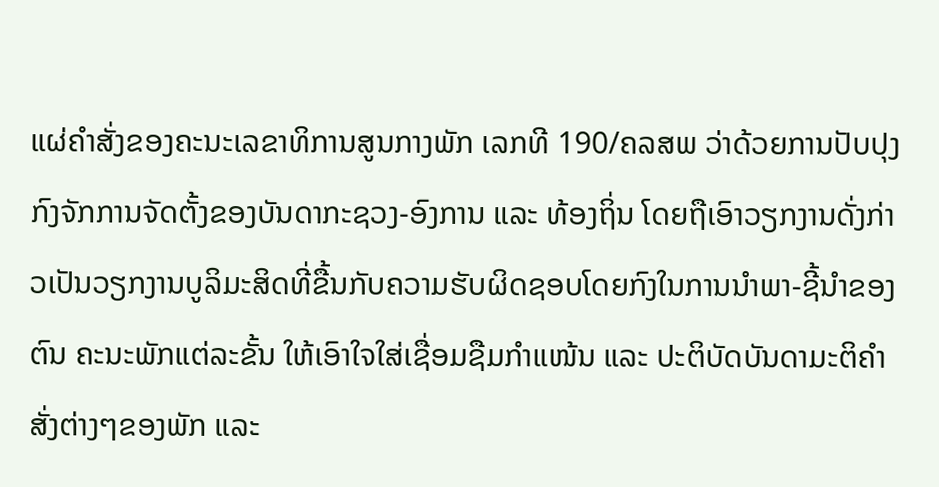ແຜ່ຄຳສັ່ງຂອງຄະນະເລຂາທິການສູນກາງພັກ ເລກທີ 190/ຄລສພ ວ່າດ້ວຍການປັບປຸງກົງຈັກການຈັດຕັ້ງຂອງບັນດາກະຊວງ-ອົງການ ແລະ ທ້ອງຖິ່ນ ໂດຍຖືເອົາວຽກງານດັ່ງກ່າວເປັນວຽກງານບູລິມະສິດທີ່ຂື້ນກັບຄວາມຮັບຜິດຊອບໂດຍກົງໃນການນຳພາ-ຊີ້ນຳຂອງຕົນ ຄະນະພັກແຕ່ລະຂັ້ນ ໃຫ້ເອົາໃຈໃສ່ເຊື່ອມຊືມກຳແໜ້ນ ແລະ ປະຕິບັດບັນດາມະຕິຄຳສັ່ງຕ່າງໆຂອງພັກ ແລະ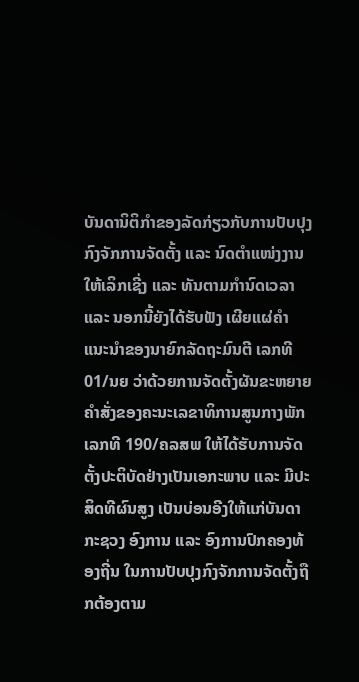ບັນດານິຕິກຳຂອງລັດກ່ຽວກັບການປັບປຸງກົງຈັກການຈັດຕັ້ງ ແລະ ນົດຕຳແໜ່ງງານໃຫ້ເລິກເຊີ່ງ ແລະ ທັນຕາມກຳນົດເວລາ ແລະ ນອກນີ້ຍັງໄດ້ຮັບຟັງ ເຜີຍແຜ່ຄຳແນະນຳຂອງນາຍົກລັດຖະມົນຕີ ເລກທີ 01/ນຍ ວ່າດ້ວຍການຈັດຕັ້ງຜັນຂະຫຍາຍຄຳສັ່ງຂອງຄະນະເລຂາທິການສູນກາງພັກ ເລກທີ 190/ຄລສພ ໃຫ້ໄດ້ຮັບການຈັດຕັ້ງປະຕິບັດຢ່າງເປັນເອກະພາບ ແລະ ມີປະສິດທີຜົນສູງ ເປັນບ່ອນອີງໃຫ້ແກ່ບັນດາກະຊວງ ອົງການ ແລະ ອົງການປົກຄອງທ້ອງຖີ່ນ ໃນການປັບປຸງກົງຈັກການຈັດຕັ້ງຖືກຕ້ອງຕາມ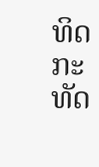ທິດກະທັດ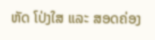ຫັດ ໂປ່ງໃສ ແລະ ສອດຄ່ອງ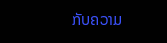ກັບຄວາມ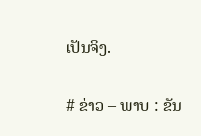ເປັນຈິງ.

# ຂ່າວ – ພາບ : ຂັນ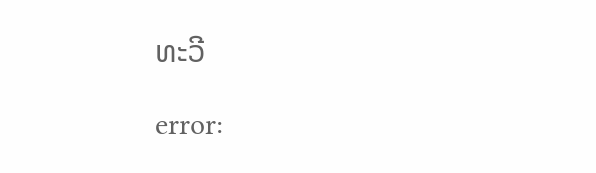ທະວີ

error: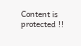Content is protected !!